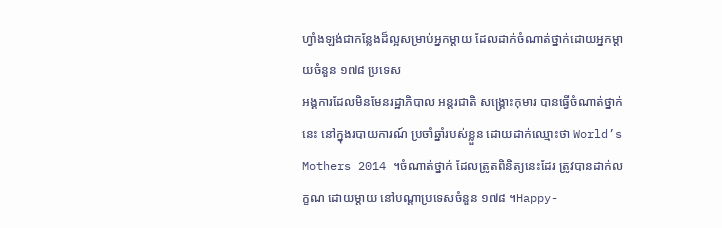ហ្វាំងឡង់ជាកន្លែងដ៏ល្អសម្រាប់អ្នកម្តាយ ដែលដាក់ចំណាត់ថ្នាក់ដោយអ្នកម្តាយចំនួន ១៧៨ ប្រទេស
អង្គការដែលមិនមែនរដ្ឋាភិបាល អន្តរជាតិ សង្គ្រោះកុមារ បានធ្វើចំណាត់ថ្នាក់នេះ នៅក្នុងរបាយការណ៍ ប្រចាំឆ្នាំរបស់ខ្លួន ដោយដាក់ឈ្មោះថា World’s Mothers 2014 ។ចំណាត់ថ្នាក់ ដែលត្រូតពិនិត្យនេះដែរ ត្រូវបានដាក់លក្ខណ ដោយម្តាយ នៅបណ្តាប្រទេសចំនួន ១៧៨ ។Happy-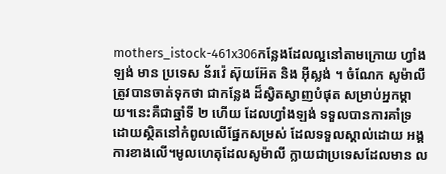mothers_istock-461x306កន្លែងដែលល្អនៅតាមក្រោយ ហ្វាំងឡង់ មាន ប្រទេស ន័រវ៉េ ស៊ុយអ៊ែត និង អ៊ីស្លង់ ។ ចំណែក សូម៉ាលី ត្រូវបានចាត់ទុកថា ជាកន្លែង ដ៏ស្វិតស្វាញបំផុត សម្រាប់អ្នកម្តាយ។នេះគឺជាឆ្នាំទី ២ ហើយ ដែលហ្វាំងឡង់ ទទួលបានការគាំទ្រ ដោយស្ថិតនៅកំពូលលើផ្នែកសម្រស់ ដែលទទួលស្គាល់ដោយ អង្គការខាងលើ។មូលហេតុដែលសូម៉ាលី ក្លាយជាប្រទេសដែលមាន ល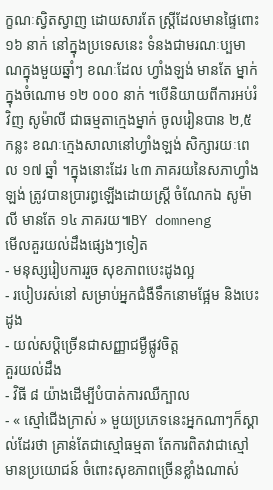ក្ខណៈស្វិតស្វាញ ដោយសារតែ ស្ត្រីដែលមានផ្ទៃពោះ ១៦ នាក់ នៅក្នុងប្រទេសនេះ ទំនងជាមរណៈប្បមាណក្នុងមួយឆ្នាំៗ ខណៈដែល ហ្វាំងឡង់ មានតែ ម្នាក់ ក្នុងចំណោម ១២ ០០០ នាក់ ។បើនិយាយពីការអប់រំវិញ សូម៉ាលី ជាធម្មតាក្មេងម្នាក់ ចូលរៀនបាន ២,៥ កន្លះ ខណៈក្មេងសាលានៅហ្វាំងឡង់ សិក្សារយៈពេល ១៧ ឆ្នាំ ។ក្នុងនោះដែរ ៤៣ ភាគរយនៃសភាហ្វាំងឡង់ ត្រូវបានប្រារព្ធឡើងដោយស្ត្រី ចំណែកឯ សូម៉ាលី មានតែ ១៤ ភាគរយ៕BY domneng
មើលគួរយល់ដឹងផ្សេងៗទៀត
- មនុស្សរៀបការរួច សុខភាពបេះដូងល្អ
- របៀបរស់នៅ សម្រាប់អ្នកជំងឺទឹកនោមផ្អែម និងបេះដូង
- យល់សប្ដិច្រើនជាសញ្ញាជម្ងឺផ្លូវចិត្ដ
គួរយល់ដឹង
- វិធី ៨ យ៉ាងដើម្បីបំបាត់ការឈឺក្បាល
- « ស្មៅជើងក្រាស់ » មួយប្រភេទនេះអ្នកណាៗក៏ស្គាល់ដែរថា គ្រាន់តែជាស្មៅធម្មតា តែការពិតវាជាស្មៅមានប្រយោជន៍ ចំពោះសុខភាពច្រើនខ្លាំងណាស់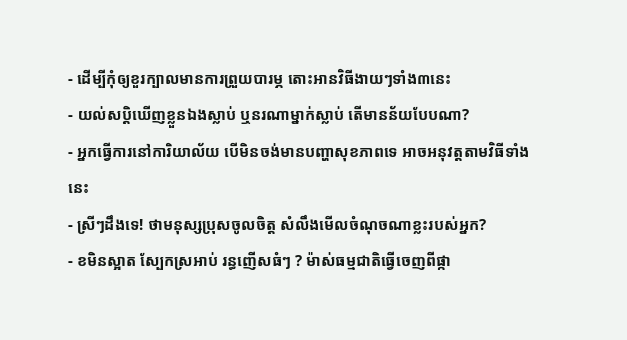- ដើម្បីកុំឲ្យខួរក្បាលមានការព្រួយបារម្ភ តោះអានវិធីងាយៗទាំង៣នេះ
- យល់សប្តិឃើញខ្លួនឯងស្លាប់ ឬនរណាម្នាក់ស្លាប់ តើមានន័យបែបណា?
- អ្នកធ្វើការនៅការិយាល័យ បើមិនចង់មានបញ្ហាសុខភាពទេ អាចអនុវត្តតាមវិធីទាំងនេះ
- ស្រីៗដឹងទេ! ថាមនុស្សប្រុសចូលចិត្ត សំលឹងមើលចំណុចណាខ្លះរបស់អ្នក?
- ខមិនស្អាត ស្បែកស្រអាប់ រន្ធញើសធំៗ ? ម៉ាស់ធម្មជាតិធ្វើចេញពីផ្កា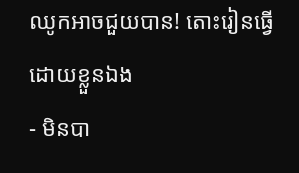ឈូកអាចជួយបាន! តោះរៀនធ្វើដោយខ្លួនឯង
- មិនបា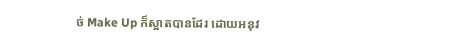ច់ Make Up ក៏ស្អាតបានដែរ ដោយអនុវ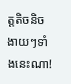ត្តតិចនិចងាយៗទាំងនេះណា!